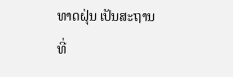ທາດຝຸ່ນ ເປັນສະຖານທີ່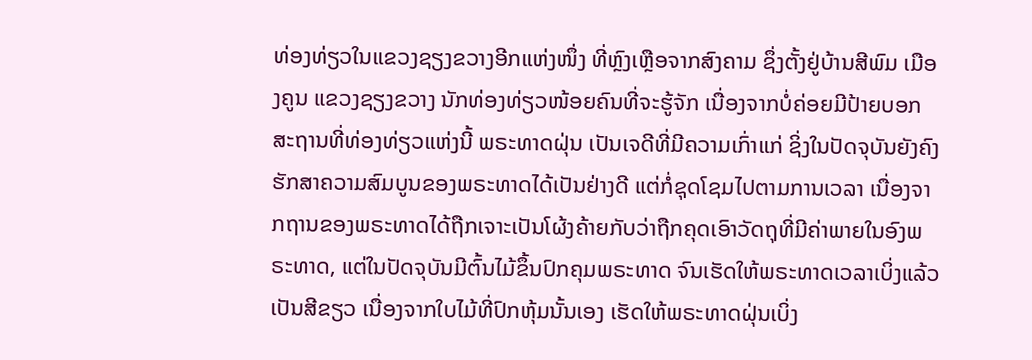ທ່ອງທ່ຽວໃນແຂວງຊຽງຂວາງອີກແຫ່ງໜຶ່ງ ທີ່ຫຼົງເຫຼືອຈາກສົງຄາມ ຊຶ່ງຕັ້ງຢູ່ບ້ານສີພົມ ເມືອງຄູນ ແຂວງຊຽງຂວາງ ນັກທ່ອງທ່ຽວໜ້ອຍຄົນທີ່ຈະຮູ້ຈັກ ເນື່ອງຈາກບໍ່ຄ່ອຍມີປ້າຍບອກສະຖານທີ່ທ່ອງທ່ຽວແຫ່ງນີ້ ພຣະທາດຝຸ່ນ ເປັນເຈດີທີ່ມີຄວາມເກົ່າແກ່ ຊິ່ງໃນປັດຈຸບັນຍັງຄົງຮັກສາຄວາມສົມບູນຂອງພຣະທາດໄດ້ເປັນຢ່າງດີ ແຕ່ກໍ່ຊຸດໂຊມໄປຕາມການເວລາ ເນື່ອງຈາກຖານຂອງພຣະທາດໄດ້ຖືກເຈາະເປັນໂຜ້ງຄ້າຍກັບວ່າຖືກຄຸດເອົາວັດຖຸທີ່ມີຄ່າພາຍໃນອົງພຣະທາດ, ແຕ່ໃນປັດຈຸບັນມີຕົ້ນໄມ້ຂຶ້ນປົກຄຸມພຣະທາດ ຈົນເຮັດໃຫ້ພຣະທາດເວລາເບິ່ງແລ້ວເປັນສີຂຽວ ເນື່ອງຈາກໃບໄມ້ທີ່ປົກຫຸ້ມນັ້ນເອງ ເຮັດໃຫ້ພຣະທາດຝຸ່ນເບິ່ງ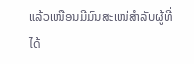ແລ້ວເໜືອນມີມົນສະເໜ່ສຳລັບຜູ້ທີ່ໄດ້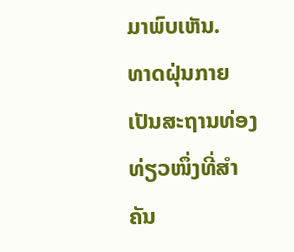ມາພົບເຫັນ.
ທາດຝຸ່ນກາຍເປັນສະຖານທ່ອງທ່ຽວໜຶ່ງທີ່ສຳຄັນ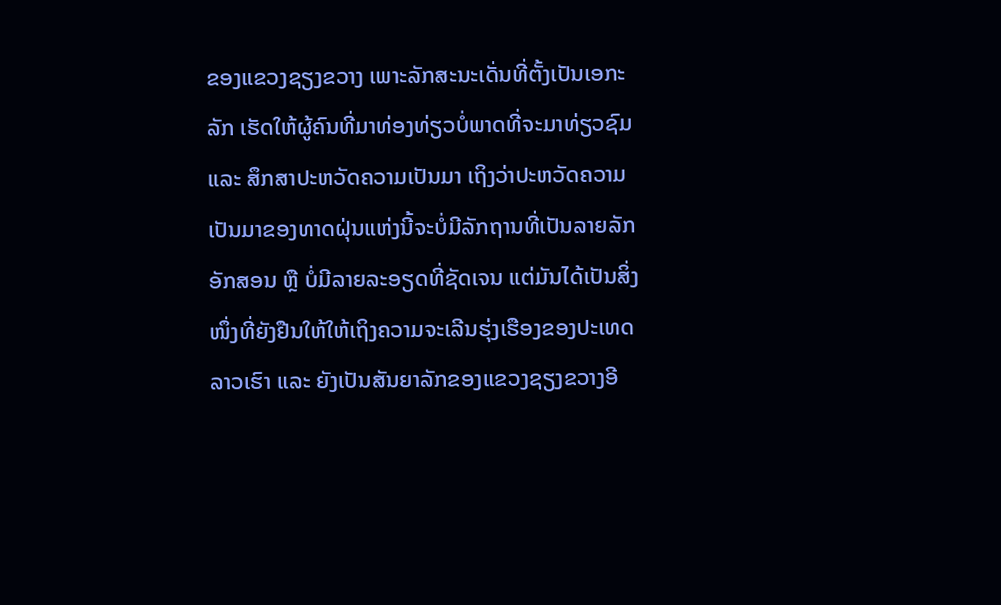ຂອງແຂວງຊຽງຂວາງ ເພາະລັກສະນະເດັ່ນທີ່ຕັ້ງເປັນເອກະລັກ ເຮັດໃຫ້ຜູ້ຄົນທີ່ມາທ່ອງທ່ຽວບໍ່ພາດທີ່ຈະມາທ່ຽວຊົມ ແລະ ສຶກສາປະຫວັດຄວາມເປັນມາ ເຖິງວ່າປະຫວັດຄວາມເປັນມາຂອງທາດຝຸ່ນແຫ່ງນີ້ຈະບໍ່ມີລັກຖານທີ່ເປັນລາຍລັກອັກສອນ ຫຼື ບໍ່ມີລາຍລະອຽດທີ່ຊັດເຈນ ແຕ່ມັນໄດ້ເປັນສິ່ງໜຶ່ງທີ່ຍັງຢືນໃຫ້ໃຫ້ເຖິງຄວາມຈະເລີນຮຸ່ງເຮືອງຂອງປະເທດລາວເຮົາ ແລະ ຍັງເປັນສັນຍາລັກຂອງແຂວງຊຽງຂວາງອີ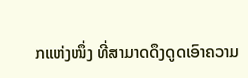ກແຫ່ງໜຶ່ງ ທີ່ສາມາດດຶງດູດເອົາຄວາມ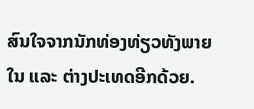ສົນໃຈຈາກນັກທ່ອງທ່ຽວທັງພາຍໃນ ແລະ ຕ່າງປະເທດອີກດ້ວຍ.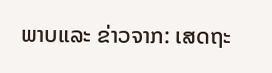ພາບແລະ ຂ່າວຈາກ: ເສດຖະ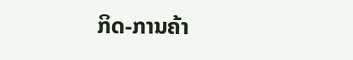ກິດ-ການຄ້າ